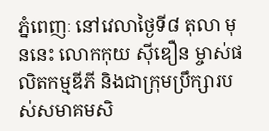ភ្នំពេញៈ នៅវេលាថ្ងៃទី៨ តុលា មុននេះ លោកកុយ ស៊ីឌឿន ម្ចាស់ផលិតកម្មឌីភី និងជាក្រុមប្រឹក្សារបស់សមាគមសិ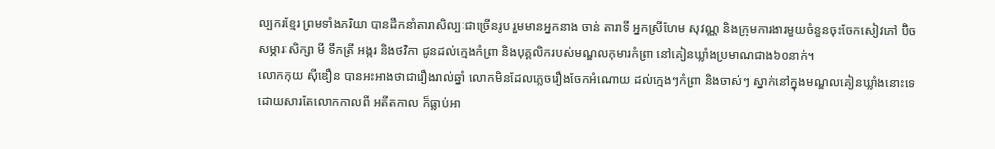ល្បករខ្មែរ ព្រមទាំងភរិយា បានដឹកនាំតារាសិល្បៈជាច្រើនរូប រួមមានអ្នកនាង ចាន់ តារាទី អ្នកស្រីហែម សុវណ្ណ និងក្រុមការងារមួយចំនួនចុះចែកសៀវភៅ ប៊ិច សម្ភារៈសិក្សា មី ទឹកត្រី អង្ករ និងថវិកា ជូនដល់ក្មេងកំព្រា និងបុគ្គលិករបស់មណ្ឌលកុមារកំព្រា នៅគៀនឃ្លាំងប្រមាណជាង៦០នាក់។
លោកកុយ ស៊ីឌឿន បានអះអាងថាជារឿងរាល់ឆ្នាំ លោកមិនដែលភ្លេចរឿងចែកអំណោយ ដល់ក្មេងៗកំព្រា និងចាស់ៗ ស្នាក់នៅក្នុងមណ្ឌលគៀនឃ្លាំងនោះទេ ដោយសារតែលោកកាលពី អតីតកាល ក៏ធ្លាប់អា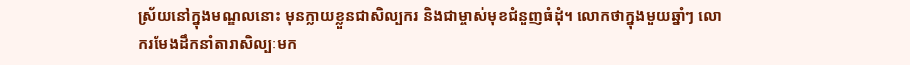ស្រ័យនៅក្នុងមណ្ឌលនោះ មុនក្លាយខ្លួនជាសិល្បករ និងជាម្ចាស់មុខជំនួញធំដុំ។ លោកថាក្នុងមួយឆ្នាំៗ លោករមែងដឹកនាំតារាសិល្បៈមក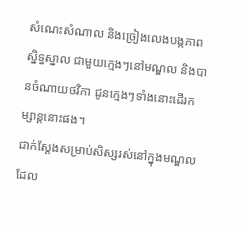សំណេះសំណាល និងច្រៀងលេងបង្កភាពស្និទ្ធស្នាល ជាមួយក្មេងៗនៅមណ្ឌល និងបានចំណាយថវិកា ជូនក្មេងៗទាំងនោះដើរកម្សាន្តនោះផង។
ជាក់ស្ដែងសម្រាប់សិស្សរស់នៅក្នុងមណ្ឌល ដែល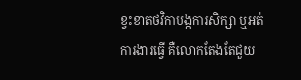ខ្វះខាតថវិកាបង្កការសិក្សា ឬអត់ការងារធ្វើ គឺលោកតែងតែជួយ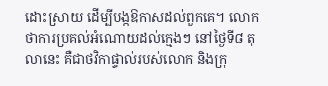ដោះស្រាយ ដើម្បីបង្កឱកាសដល់ពួកគេ។ លោកថាការប្រគល់អំណោយដល់ក្មេងៗ នៅថ្ងៃទី៨ តុលានេះ គឺជាថវិកាផ្ទាល់របស់លោក និងក្រុ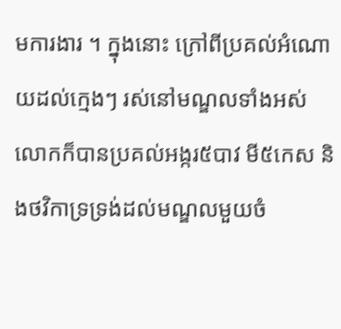មការងារ ។ ក្នុងនោះ ក្រៅពីប្រគល់អំណោយដល់ក្មេងៗ រស់នៅមណ្ឌលទាំងអស់ លោកក៏បានប្រគល់អង្ករ៥បាវ មី៥កេស និងថវិកាទ្រទ្រង់ដល់មណ្ឌលមួយចំ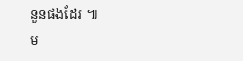នួនផងដែរ ៕
ម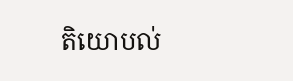តិយោបល់